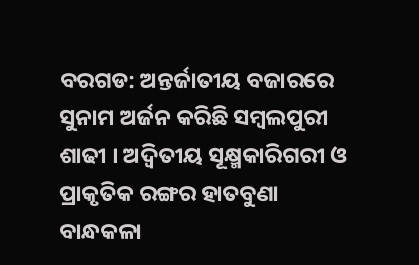ବରଗଡ: ଅନ୍ତର୍ଜାତୀୟ ବଜାରରେ ସୁନାମ ଅର୍ଜନ କରିଛି ସମ୍ବଲପୁରୀ ଶାଢୀ । ଅଦ୍ବିତୀୟ ସୂକ୍ଷ୍ମକାରିଗରୀ ଓ ପ୍ରାକୃତିକ ରଙ୍ଗର ହାତବୁଣା ବାନ୍ଧକଳା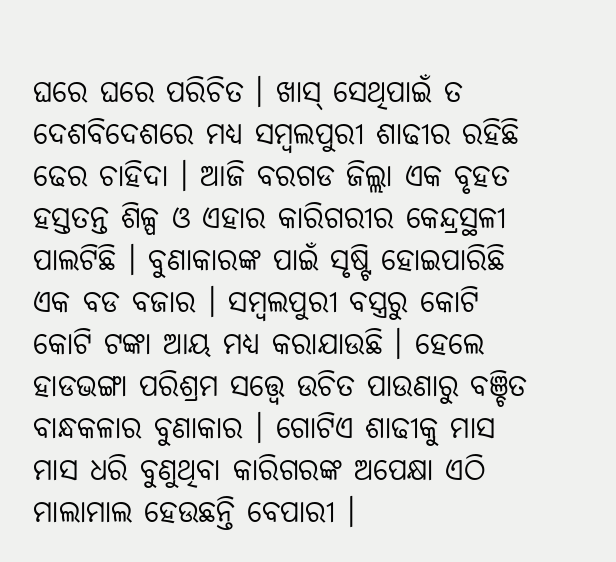ଘରେ ଘରେ ପରିଚିତ । ଖାସ୍ ସେଥିପାଇଁ ତ ଦେଶବିଦେଶରେ ମଧ୍ୟ ସମ୍ବଲପୁରୀ ଶାଢୀର ରହିଛି ଢେର ଚାହିଦା । ଆଜି ବରଗଡ ଜିଲ୍ଲା ଏକ ବୃହତ ହସ୍ତତନ୍ତ ଶିଳ୍ପ ଓ ଏହାର କାରିଗରୀର କେନ୍ଦ୍ରସ୍ଥଳୀ ପାଲଟିଛି । ବୁଣାକାରଙ୍କ ପାଇଁ ସୃଷ୍ଟି ହୋଇପାରିଛି ଏକ ବଡ ବଜାର । ସମ୍ବଲପୁରୀ ବସ୍ତ୍ରରୁ କୋଟି କୋଟି ଟଙ୍କା ଆୟ ମଧ୍ୟ କରାଯାଉଛି । ହେଲେ ହାଡଭଙ୍ଗା ପରିଶ୍ରମ ସତ୍ତ୍ବେ ଉଚିତ ପାଉଣାରୁ ବଞ୍ଚିତ ବାନ୍ଧକଳାର ବୁଣାକାର । ଗୋଟିଏ ଶାଢୀକୁ ମାସ ମାସ ଧରି ବୁଣୁଥିବା କାରିଗରଙ୍କ ଅପେକ୍ଷା ଏଠି ମାଲାମାଲ ହେଉଛନ୍ତି ବେପାରୀ ।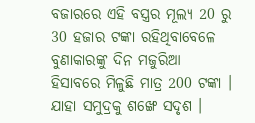ବଜାରରେ ଏହି ବସ୍ତ୍ରର ମୂଲ୍ୟ 20 ରୁ 30 ହଜାର ଟଙ୍କା ରହିଥିବାବେଳେ ବୁଣାକାରଙ୍କୁ ଦିନ ମଜୁରିଆ ହିସାବରେ ମିଳୁଛି ମାତ୍ର 200 ଟଙ୍କା । ଯାହା ସମୁଦ୍ରକୁ ଶଙ୍ଖେ ସଦୃଶ ।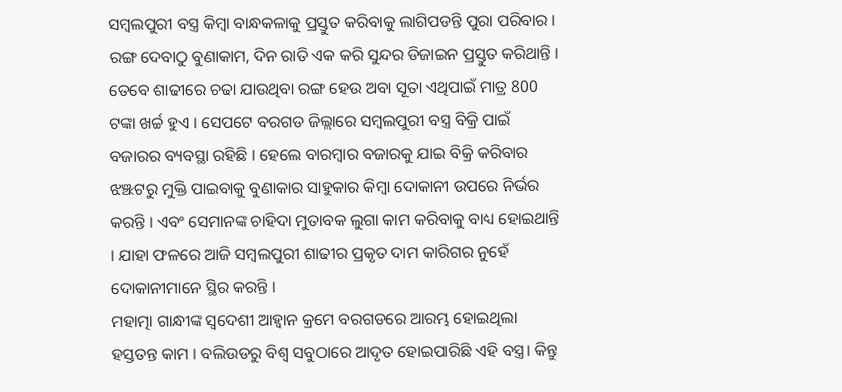ସମ୍ବଲପୁରୀ ବସ୍ତ୍ର କିମ୍ବା ବାନ୍ଧକଳାକୁ ପ୍ରସ୍ତୁତ କରିବାକୁ ଲାଗିପଡନ୍ତି ପୁରା ପରିବାର । ରଙ୍ଗ ଦେବାଠୁ ବୁଣାକାମ, ଦିନ ରାତି ଏକ କରି ସୁନ୍ଦର ଡିଜାଇନ ପ୍ରସ୍ତୁତ କରିଥାନ୍ତି । ତେବେ ଶାଢୀରେ ଚଢା ଯାଉଥିବା ରଙ୍ଗ ହେଉ ଅବା ସୂତା ଏଥିପାଇଁ ମାତ୍ର 800 ଟଙ୍କା ଖର୍ଚ୍ଚ ହୁଏ । ସେପଟେ ବରଗଡ ଜିଲ୍ଲାରେ ସମ୍ବଲପୁରୀ ବସ୍ତ୍ର ବିକ୍ରି ପାଇଁ ବଜାରର ବ୍ୟବସ୍ଥା ରହିଛି । ହେଲେ ବାରମ୍ବାର ବଜାରକୁ ଯାଇ ବିକ୍ରି କରିବାର ଝଞ୍ଝଟରୁ ମୁକ୍ତି ପାଇବାକୁ ବୁଣାକାର ସାହୁକାର କିମ୍ବା ଦୋକାନୀ ଉପରେ ନିର୍ଭର କରନ୍ତି । ଏବଂ ସେମାନଙ୍କ ଚାହିଦା ମୁତାବକ ଲୁଗା କାମ କରିବାକୁ ବାଧ୍ୟ ହୋଇଥାନ୍ତି । ଯାହା ଫଳରେ ଆଜି ସମ୍ବଲପୁରୀ ଶାଢୀର ପ୍ରକୃତ ଦାମ କାରିଗର ନୁହେଁ ଦୋକାନୀମାନେ ସ୍ଥିର କରନ୍ତି ।
ମହାତ୍ମା ଗାନ୍ଧୀଙ୍କ ସ୍ବଦେଶୀ ଆହ୍ବାନ କ୍ରମେ ବରଗଡରେ ଆରମ୍ଭ ହୋଇଥିଲା ହସ୍ତତନ୍ତ କାମ । ବଲିଉଡରୁ ବିଶ୍ବ ସବୁଠାରେ ଆଦୃତ ହୋଇପାରିଛି ଏହି ବସ୍ତ୍ର। କିନ୍ତୁ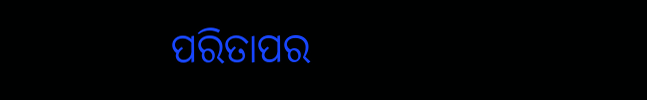ପରିତାପର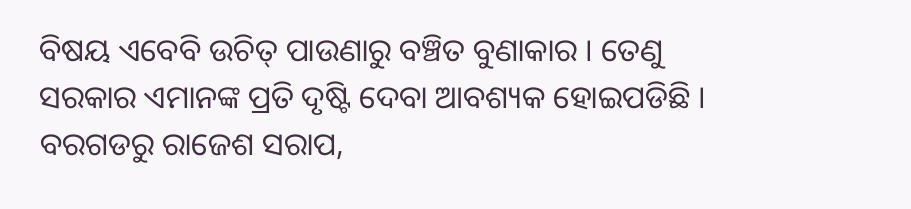ବିଷୟ ଏବେବି ଉଚିତ୍ ପାଉଣାରୁ ବଞ୍ଚିତ ବୁଣାକାର । ତେଣୁ ସରକାର ଏମାନଙ୍କ ପ୍ରତି ଦୃଷ୍ଟି ଦେବା ଆବଶ୍ୟକ ହୋଇପଡିଛି ।
ବରଗଡରୁ ରାଜେଶ ସରାପ,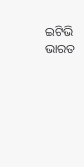ଇଟିଭି ଭାରତ